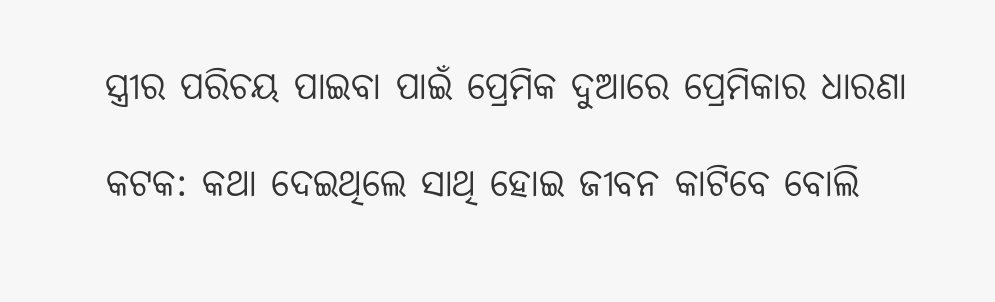ସ୍ତ୍ରୀର ପରିଚୟ ପାଇବା ପାଇଁ ପ୍ରେମିକ ଦୁଆରେ ପ୍ରେମିକାର ଧାରଣା

କଟକ: କଥା ଦେଇଥିଲେ ସାଥି ହୋଇ ଜୀବନ କାଟିବେ ବୋଲି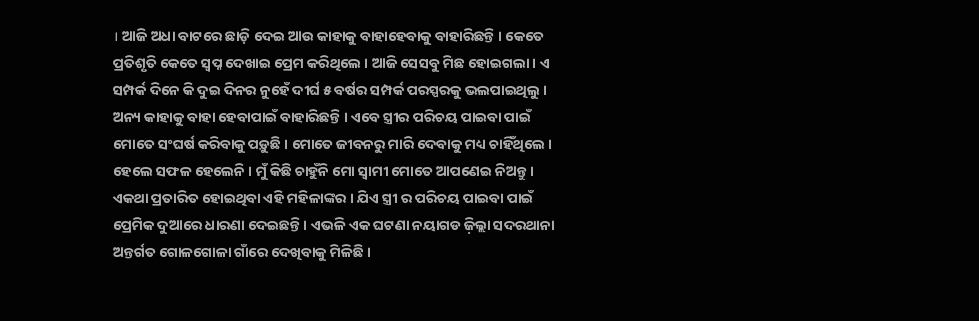। ଆଜି ଅଧା ବାଟରେ ଛାଡ଼ି ଦେଇ ଆଉ କାହାକୁ ବାହାହେବାକୁ ବାହାରିଛନ୍ତି । କେତେ ପ୍ରତିଶୃତି କେତେ ସ୍ବପ୍ନ ଦେଖାଇ ପ୍ରେମ କରିଥିଲେ । ଆଜି ସେସବୁ ମିଛ ହୋଇଗଲା । ଏ ସମ୍ପର୍କ ଦିନେ କି ଦୁଇ ଦିନର ନୁହେଁ ଦୀର୍ଘ ୫ ବର୍ଷର ସମ୍ପର୍କ ପରସ୍ପରକୁ ଭଲପାଇଥିଲୁ । ଅନ୍ୟ କାହାକୁ ବାହା ହେବାପାଇଁ ବାହାରିଛନ୍ତି । ଏବେ ସ୍ତ୍ରୀର ପରିଚୟ ପାଇବା ପାଇଁ ମୋତେ ସଂଘର୍ଷ କରିବାକୁ ପଡ଼ୁଛି । ମୋତେ ଜୀବନରୁ ମାରି ଦେବାକୁ ମଧ୍ୟ ଚାହିଁଥିଲେ । ହେଲେ ସଫଳ ହେଲେନି । ମୁଁ କିଛି ଚାହୁଁନି ମୋ ସ୍ବାମୀ ମୋତେ ଆପଣେଇ ନିଅନ୍ତୁ । ଏକଥା ପ୍ରତାରିତ ହୋଇଥିବା ଏହି ମହିଳାଙ୍କର । ଯିଏ ସ୍ତ୍ରୀ ର ପରିଚୟ ପାଇବା ପାଇଁ ପ୍ରେମିକ ଦୁଆରେ ଧାରଣା ଦେଇଛନ୍ତି । ଏଭଳି ଏକ ଘଟଣା ନୟାଗଡ ଜ଼ିଲ୍ଲା ସଦରଥାନା ଅନ୍ତର୍ଗତ ଗୋଳଗୋଳା ଗାଁରେ ଦେଖିବାକୁ ମିଳିଛି ।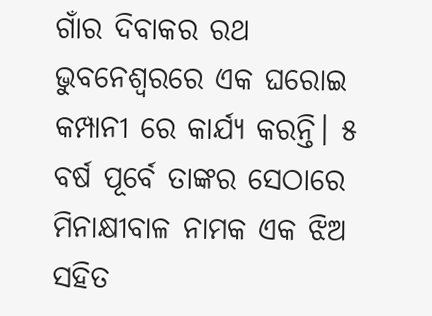ଗାଁର ଦିବାକର ରଥ ଭୁବନେଶ୍ୱରରେ ଏକ ଘରୋଇ କମ୍ପାନୀ ରେ କାର୍ଯ୍ୟ କରନ୍ତି। ୫ ବର୍ଷ ପୂର୍ବେ ତାଙ୍କର ସେଠାରେ ମିନାକ୍ଷୀବାଳ ନାମକ ଏକ ଝିଅ ସହିତ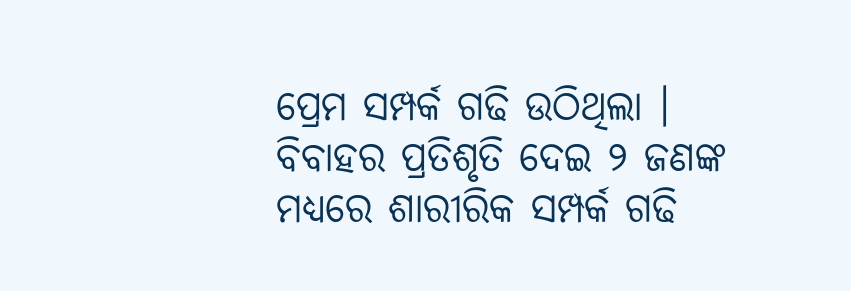ପ୍ରେମ ସମ୍ପର୍କ ଗଢି ଉଠିଥିଲା । ବିବାହର ପ୍ରତିଶୃତି ଦେଇ ୨ ଜଣଙ୍କ ମଧ୍ୟରେ ଶାରୀରିକ ସମ୍ପର୍କ ଗଢି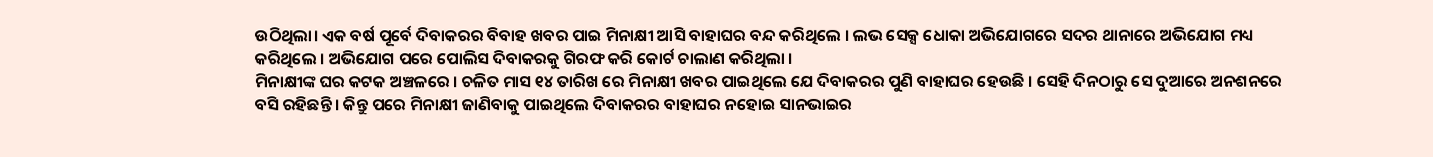ଉଠିଥିଲା। ଏକ ବର୍ଷ ପୂର୍ବେ ଦିବାକରର ବିବାହ ଖବର ପାଇ ମିନାକ୍ଷୀ ଆସି ବାହାଘର ବନ୍ଦ କରିଥିଲେ । ଲଭ ସେକ୍ସ ଧୋକା ଅଭିଯୋଗରେ ସଦର ଥାନାରେ ଅଭିଯୋଗ ମଧ୍ୟ କରିଥିଲେ । ଅଭିଯୋଗ ପରେ ପୋଲିସ ଦିବାକରକୁ ଗିରଫ କରି କୋର୍ଟ ଚାଲାଣ କରିଥିଲା ।
ମିନାକ୍ଷୀଙ୍କ ଘର କଟକ ଅଞ୍ଚଳରେ । ଚଳିତ ମାସ ୧୪ ତାରିଖ ରେ ମିନାକ୍ଷୀ ଖବର ପାଇଥିଲେ ଯେ ଦିବାକରର ପୁଣି ବାହାଘର ହେଉଛି । ସେହି ଦିନଠାରୁ ସେ ଦୁଆରେ ଅନଶନରେ ବସି ରହିଛନ୍ତି । କିନ୍ତୁ ପରେ ମିନାକ୍ଷୀ ଜାଣିବାକୁ ପାଇଥିଲେ ଦିବାକରର ବାହାଘର ନହୋଇ ସାନଭାଇର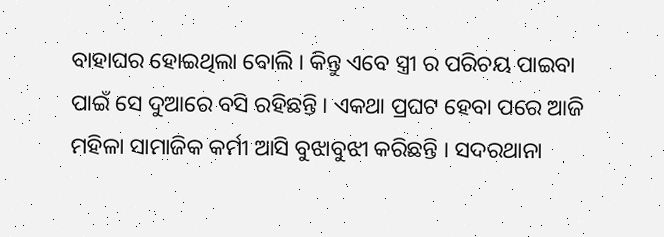ବାହାଘର ହୋଇଥିଲା ବୋଲି । କିନ୍ତୁ ଏବେ ସ୍ତ୍ରୀ ର ପରିଚୟ ପାଇବା ପାଇଁ ସେ ଦୁଆରେ ବସି ରହିଛନ୍ତି । ଏକଥା ପ୍ରଘଟ ହେବା ପରେ ଆଜି ମହିଳା ସାମାଜିକ କର୍ମୀ ଆସି ବୁଝାବୁଝୀ କରିଛନ୍ତି । ସଦରଥାନା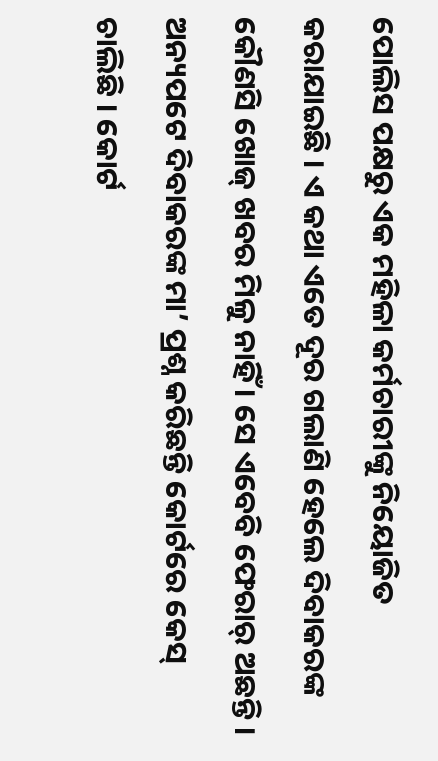ପୋଲିସ ପକ୍ଷରୁ ଏକ ମହିଳା କର୍ମଚାରୀଙ୍କୁ ନିୟୋଜିତ କରାଯାଇଛି । ଏ କଥା ଏତେ ଦୂର ଗଲାଣି ହେଲେ ଦିବାକରଙ୍କ କୌଣସି ଖୋଜ୍ ଖବର ମିଳୁ ନାହିଁ । ସେ ଏବେବି ଫେରାର୍ ଅଛନ୍ତି । ଅନ୍ୟପଟେ ଦିବାକରଙ୍କ ମା’ ପ୍ରଶ୍ନ କରିଛନ୍ତି କୋର୍ଟରେ କେସ୍ ଚାଲିଛି । କୋର୍ଟ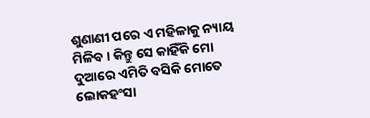ଶୁଣାଣୀ ପରେ ଏ ମହିଳାକୁ ନ୍ୟାୟ ମିଳିବ । କିନ୍ତୁ ସେ କାହିଁକି ମୋ ଦୁଆରେ ଏମିତି ବସିକି ମୋତେ ଲୋକହଂସା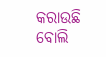କରାଉଛି ବୋଲି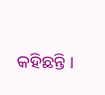କହିଛନ୍ତି ।